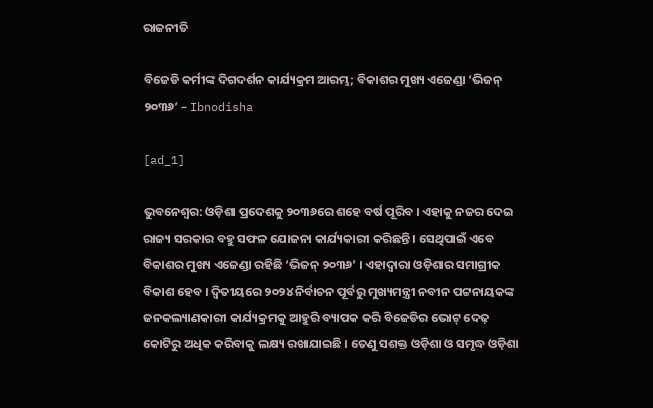ରାଜନୀତି

ବିଜେଡି କର୍ମୀଙ୍କ ଦିଗଦର୍ଶନ କାର୍ଯ୍ୟକ୍ରମ ଆରମ୍ଭ; ବିକାଶର ମୁଖ୍ୟ ଏଜେଣ୍ଡା ‘ଭିଜନ୍ ୨୦୩୬’ – Ibnodisha

[ad_1]

ଭୁବନେଶ୍ୱର: ଓଡ଼ିଶା ପ୍ରଦେଶକୁ ୨୦୩୬ରେ ଶହେ ବର୍ଷ ପୂରିବ । ଏହାକୁ ନଜର ଦେଇ ରାଜ୍ୟ ସରକାର ବହୁ ସଫଳ ଯୋଜନା କାର୍ଯ୍ୟକାରୀ କରିଛନ୍ତି । ସେଥିପାଇଁ ଏବେ ବିକାଶର ମୁଖ୍ୟ ଏଜେଣ୍ଡା ରହିଛି ‘ଭିଜନ୍ ୨୦୩୬’ । ଏହାଦ୍ୱାରା ଓଡ଼ିଶାର ସମାଗ୍ରୀକ ବିକାଶ ହେବ । ଦ୍ୱିତୀୟରେ ୨୦୨୪ ନିର୍ବାଚନ ପୂର୍ବରୁ ମୁଖ୍ୟମନ୍ତ୍ରୀ ନବୀନ ପଟ୍ଟନାୟକଙ୍କ ଜନକଲ୍ୟାଣକାରୀ କାର୍ଯ୍ୟକ୍ରମକୁ ଆହୁରି ବ୍ୟାପକ କରି ବିଜେଡିର ଭୋଟ୍ ଦେଢ଼ କୋଟିରୁ ଅଧିକ କରିବାକୁ ଲକ୍ଷ୍ୟ ରଖାଯାଇଛି । ତେଣୁ ସଶକ୍ତ ଓଡ଼ିଶା ଓ ସମୃଦ୍ଧ ଓଡ଼ିଶା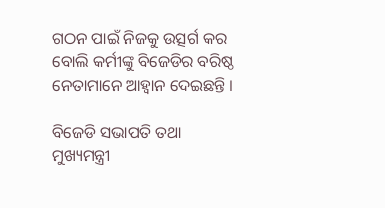ଗଠନ ପାଇଁ ନିଜକୁ ଉତ୍ସର୍ଗ କର ବୋଲି କର୍ମୀଙ୍କୁ ବିଜେଡିର ବରିଷ୍ଠ ନେତାମାନେ ଆହ୍ୱାନ ଦେଇଛନ୍ତି ।

ବିଜେଡି ସଭାପତି ତଥା ମୁଖ୍ୟମନ୍ତ୍ରୀ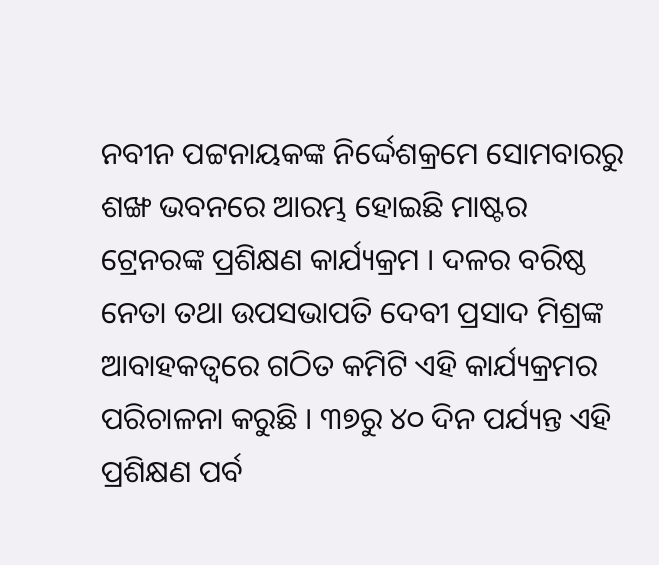ନବୀନ ପଟ୍ଟନାୟକଙ୍କ ନିର୍ଦ୍ଦେଶକ୍ରମେ ସୋମବାରରୁ ଶଙ୍ଖ ଭବନରେ ଆରମ୍ଭ ହୋଇଛି ମାଷ୍ଟର ଟ୍ରେନରଙ୍କ ପ୍ରଶିକ୍ଷଣ କାର୍ଯ୍ୟକ୍ରମ । ଦଳର ବରିଷ୍ଠ ନେତା ତଥା ଉପସଭାପତି ଦେବୀ ପ୍ରସାଦ ମିଶ୍ରଙ୍କ ଆବାହକତ୍ୱରେ ଗଠିତ କମିଟି ଏହି କାର୍ଯ୍ୟକ୍ରମର ପରିଚାଳନା କରୁଛି । ୩୭ରୁ ୪୦ ଦିନ ପର୍ଯ୍ୟନ୍ତ ଏହି ପ୍ରଶିକ୍ଷଣ ପର୍ବ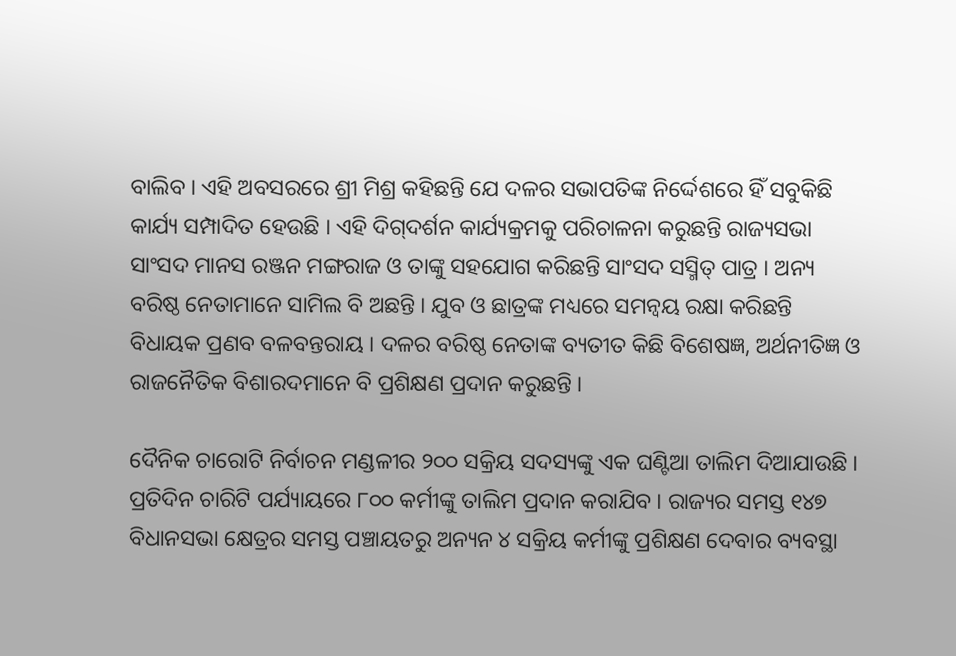ବାଲିବ । ଏହି ଅବସରରେ ଶ୍ରୀ ମିଶ୍ର କହିଛନ୍ତି ଯେ ଦଳର ସଭାପତିଙ୍କ ନିର୍ଦ୍ଦେଶରେ ହିଁ ସବୁକିଛି କାର୍ଯ୍ୟ ସମ୍ପାଦିତ ହେଉଛି । ଏହି ଦିଗ୍‌ଦର୍ଶନ କାର୍ଯ୍ୟକ୍ରମକୁ ପରିଚାଳନା କରୁଛନ୍ତି ରାଜ୍ୟସଭା ସାଂସଦ ମାନସ ରଞ୍ଜନ ମଙ୍ଗରାଜ ଓ ତାଙ୍କୁ ସହଯୋଗ କରିଛନ୍ତି ସାଂସଦ ସସ୍ମିତ୍ ପାତ୍ର । ଅନ୍ୟ ବରିଷ୍ଠ ନେତାମାନେ ସାମିଲ ବି ଅଛନ୍ତି । ଯୁବ ଓ ଛାତ୍ରଙ୍କ ମଧ୍ୟରେ ସମନ୍ୱୟ ରକ୍ଷା କରିଛନ୍ତି ବିଧାୟକ ପ୍ରଣବ ବଳବନ୍ତରାୟ । ଦଳର ବରିଷ୍ଠ ନେତାଙ୍କ ବ୍ୟତୀତ କିଛି ବିଶେଷଜ୍ଞ, ଅର୍ଥନୀତିଜ୍ଞ ଓ ରାଜନୈତିକ ବିଶାରଦମାନେ ବି ପ୍ରଶିକ୍ଷଣ ପ୍ରଦାନ କରୁଛନ୍ତି ।

ଦୈନିକ ଚାରୋଟି ନିର୍ବାଚନ ମଣ୍ଡଳୀର ୨୦୦ ସକ୍ରିୟ ସଦସ୍ୟଙ୍କୁ ଏକ ଘଣ୍ଟିଆ ତାଲିମ ଦିଆଯାଉଛି । ପ୍ରତିଦିନ ଚାରିଟି ପର୍ଯ୍ୟାୟରେ ୮୦୦ କର୍ମୀଙ୍କୁ ତାଲିମ ପ୍ରଦାନ କରାଯିବ । ରାଜ୍ୟର ସମସ୍ତ ୧୪୭ ବିଧାନସଭା କ୍ଷେତ୍ରର ସମସ୍ତ ପଞ୍ଚାୟତରୁ ଅନ୍ୟନ ୪ ସକ୍ରିୟ କର୍ମୀଙ୍କୁ ପ୍ରଶିକ୍ଷଣ ଦେବାର ବ୍ୟବସ୍ଥା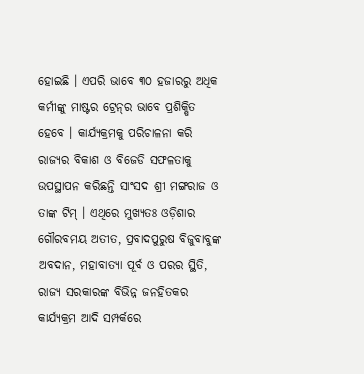ହୋଇଛି । ଏପରି ଭାବେ ୩୦ ହଜାରରୁ ଅଧିକ କର୍ମୀଙ୍କୁ ମାଷ୍ଟର ଟ୍ରେନ୍‌ର ଭାବେ ପ୍ରଶିକ୍ଷିତ ହେବେ । କାର୍ଯ୍ୟକ୍ରମକୁ ପରିଚାଳନା କରି ରାଜ୍ୟର ବିକାଶ ଓ ବିଜେଡି ସଫଳତାକୁ ଉପସ୍ଥାପନ କରିଛନ୍ତି ସାଂସଦ ଶ୍ରୀ ମଙ୍ଗରାଜ ଓ ତାଙ୍କ ଟିମ୍ । ଏଥିରେ ମୁଖ୍ୟତଃ ଓଡ଼ିଶାର ଗୌରବମୟ ଅତୀତ, ପ୍ରବାଦପୁରୁଷ ବିଜୁବାବୁଙ୍କ ଅବଦାନ, ମହାବାତ୍ୟା ପୂର୍ବ ଓ ପରର ସ୍ଥିତି, ରାଜ୍ୟ ସରକାରଙ୍କ ବିଭିନ୍ନ ଜନହିତକର କାର୍ଯ୍ୟକ୍ରମ ଆଦି ସମ୍ପର୍କରେ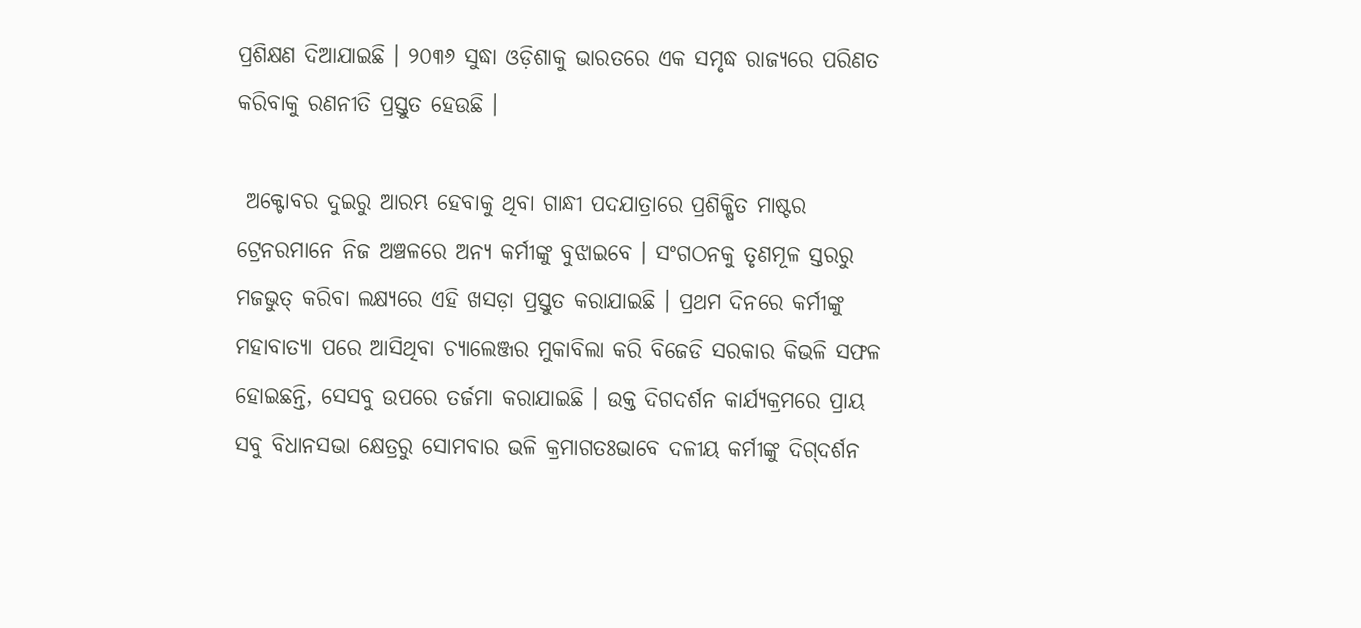ପ୍ରଶିକ୍ଷଣ ଦିଆଯାଇଛି । ୨୦୩୬ ସୁଦ୍ଧା ଓଡ଼ିଶାକୁ ଭାରତରେ ଏକ ସମୃଦ୍ଧ ରାଜ୍ୟରେ ପରିଣତ କରିବାକୁ ରଣନୀତି ପ୍ରସ୍ତୁତ ହେଉଛି ।

 ଅକ୍ଟୋବର ଦୁଇରୁ ଆରମ୍ଭ ହେବାକୁ ଥିବା ଗାନ୍ଧୀ ପଦଯାତ୍ରାରେ ପ୍ରଶିକ୍ଷିତ ମାଷ୍ଟର ଟ୍ରେନରମାନେ ନିଜ ଅଞ୍ଚଳରେ ଅନ୍ୟ କର୍ମୀଙ୍କୁ ବୁଝାଇବେ । ସଂଗଠନକୁ ତୃଣମୂଳ ସ୍ତରରୁ ମଜଭୁତ୍ କରିବା ଲକ୍ଷ୍ୟରେ ଏହି ଖସଡ଼ା ପ୍ରସ୍ତୁତ କରାଯାଇଛି । ପ୍ରଥମ ଦିନରେ କର୍ମୀଙ୍କୁ ମହାବାତ୍ୟା ପରେ ଆସିଥିବା ଚ୍ୟାଲେଞ୍ଜର ମୁକାବିଲା କରି ବିଜେଡି ସରକାର କିଭଳି ସଫଳ ହୋଇଛନ୍ତି, ସେସବୁ ଉପରେ ତର୍ଜମା କରାଯାଇଛି । ଉକ୍ତ ଦିଗଦର୍ଶନ କାର୍ଯ୍ୟକ୍ରମରେ ପ୍ରାୟ ସବୁ ବିଧାନସଭା କ୍ଷେତ୍ରରୁ ସୋମବାର ଭଳି କ୍ରମାଗତଃଭାବେ ଦଳୀୟ କର୍ମୀଙ୍କୁ ଦିଗ୍‌ଦର୍ଶନ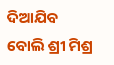ଦିଆଯିବ ବୋଲି ଶ୍ରୀ ମିଶ୍ର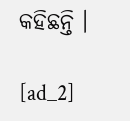କହିଛନ୍ତି ।

[ad_2]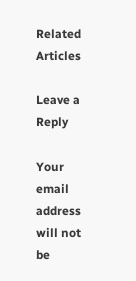Related Articles

Leave a Reply

Your email address will not be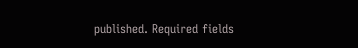published. Required fields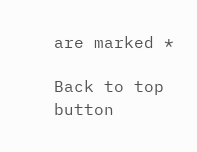are marked *

Back to top button